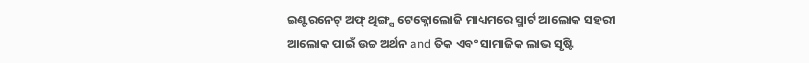ଇଣ୍ଟରନେଟ୍ ଅଫ୍ ଥିଙ୍ଗ୍ସ ଟେକ୍ନୋଲୋଜି ମାଧ୍ୟମରେ ସ୍ମାର୍ଟ ଆଲୋକ ସହରୀ ଆଲୋକ ପାଇଁ ଉଚ୍ଚ ଅର୍ଥନ and ତିକ ଏବଂ ସାମାଜିକ ଲାଭ ସୃଷ୍ଟି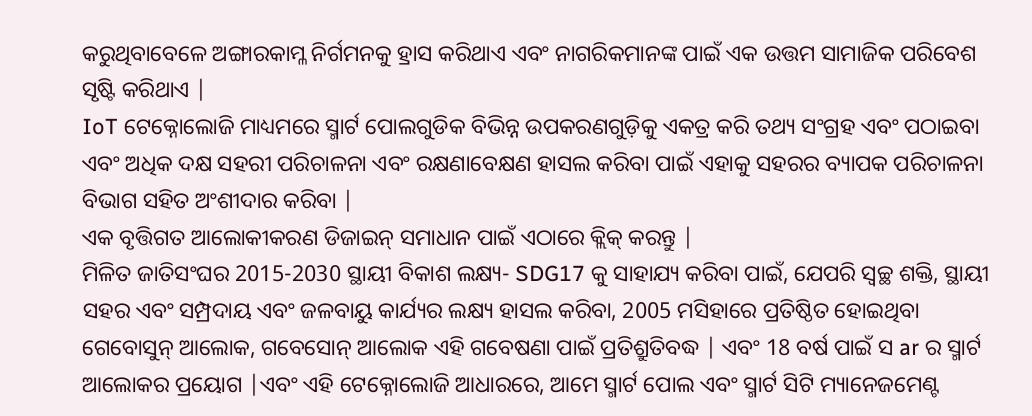କରୁଥିବାବେଳେ ଅଙ୍ଗାରକାମ୍ଳ ନିର୍ଗମନକୁ ହ୍ରାସ କରିଥାଏ ଏବଂ ନାଗରିକମାନଙ୍କ ପାଇଁ ଏକ ଉତ୍ତମ ସାମାଜିକ ପରିବେଶ ସୃଷ୍ଟି କରିଥାଏ |
IoT ଟେକ୍ନୋଲୋଜି ମାଧ୍ୟମରେ ସ୍ମାର୍ଟ ପୋଲଗୁଡିକ ବିଭିନ୍ନ ଉପକରଣଗୁଡ଼ିକୁ ଏକତ୍ର କରି ତଥ୍ୟ ସଂଗ୍ରହ ଏବଂ ପଠାଇବା ଏବଂ ଅଧିକ ଦକ୍ଷ ସହରୀ ପରିଚାଳନା ଏବଂ ରକ୍ଷଣାବେକ୍ଷଣ ହାସଲ କରିବା ପାଇଁ ଏହାକୁ ସହରର ବ୍ୟାପକ ପରିଚାଳନା ବିଭାଗ ସହିତ ଅଂଶୀଦାର କରିବା |
ଏକ ବୃତ୍ତିଗତ ଆଲୋକୀକରଣ ଡିଜାଇନ୍ ସମାଧାନ ପାଇଁ ଏଠାରେ କ୍ଲିକ୍ କରନ୍ତୁ |
ମିଳିତ ଜାତିସଂଘର 2015-2030 ସ୍ଥାୟୀ ବିକାଶ ଲକ୍ଷ୍ୟ- SDG17 କୁ ସାହାଯ୍ୟ କରିବା ପାଇଁ, ଯେପରି ସ୍ୱଚ୍ଛ ଶକ୍ତି, ସ୍ଥାୟୀ ସହର ଏବଂ ସମ୍ପ୍ରଦାୟ ଏବଂ ଜଳବାୟୁ କାର୍ଯ୍ୟର ଲକ୍ଷ୍ୟ ହାସଲ କରିବା, 2005 ମସିହାରେ ପ୍ରତିଷ୍ଠିତ ହୋଇଥିବା ଗେବୋସୁନ୍ ଆଲୋକ, ଗବେସୋନ୍ ଆଲୋକ ଏହି ଗବେଷଣା ପାଇଁ ପ୍ରତିଶ୍ରୁତିବଦ୍ଧ | ଏବଂ 18 ବର୍ଷ ପାଇଁ ସ ar ର ସ୍ମାର୍ଟ ଆଲୋକର ପ୍ରୟୋଗ |ଏବଂ ଏହି ଟେକ୍ନୋଲୋଜି ଆଧାରରେ, ଆମେ ସ୍ମାର୍ଟ ପୋଲ ଏବଂ ସ୍ମାର୍ଟ ସିଟି ମ୍ୟାନେଜମେଣ୍ଟ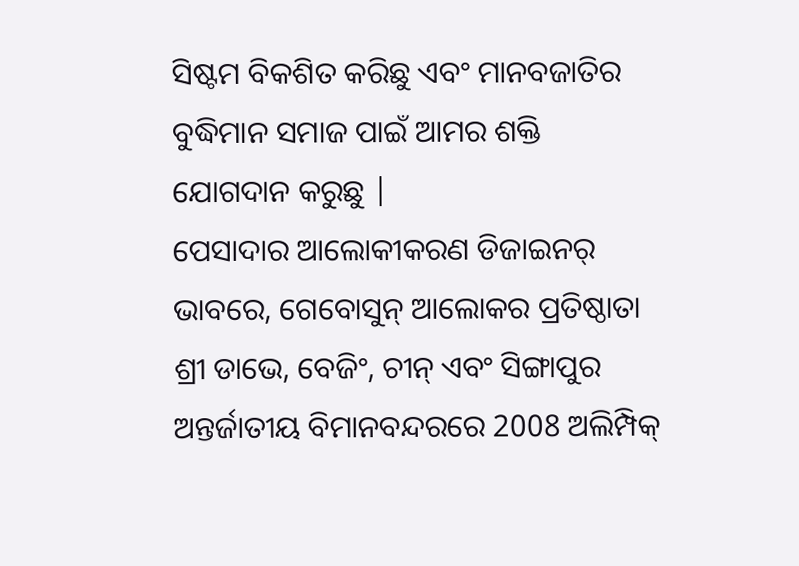ସିଷ୍ଟମ ବିକଶିତ କରିଛୁ ଏବଂ ମାନବଜାତିର ବୁଦ୍ଧିମାନ ସମାଜ ପାଇଁ ଆମର ଶକ୍ତି ଯୋଗଦାନ କରୁଛୁ |
ପେସାଦାର ଆଲୋକୀକରଣ ଡିଜାଇନର୍ ଭାବରେ, ଗେବୋସୁନ୍ ଆଲୋକର ପ୍ରତିଷ୍ଠାତା ଶ୍ରୀ ଡାଭେ, ବେଜିଂ, ଚୀନ୍ ଏବଂ ସିଙ୍ଗାପୁର ଅନ୍ତର୍ଜାତୀୟ ବିମାନବନ୍ଦରରେ 2008 ଅଲିମ୍ପିକ୍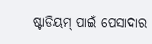ଷ୍ଟାଡିୟମ୍ ପାଇଁ ପେସାଦାର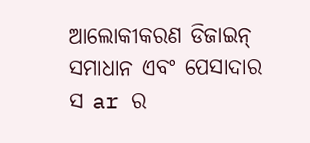ଆଲୋକୀକରଣ ଡିଜାଇନ୍ ସମାଧାନ ଏବଂ ପେସାଦାର ସ ar ର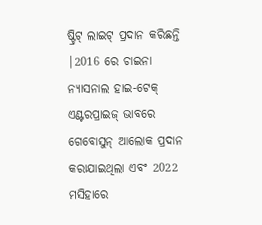ଷ୍ଟ୍ରିଟ୍ ଲାଇଟ୍ ପ୍ରଦାନ କରିଛନ୍ତି |2016 ରେ ଚାଇନା ନ୍ୟାସନାଲ ହାଇ-ଟେକ୍ ଏଣ୍ଟରପ୍ରାଇଜ୍ ଭାବରେ ଗେବୋସୁନ୍ ଆଲୋକ ପ୍ରଦାନ କରାଯାଇଥିଲା ଏବଂ 2022 ମସିହାରେ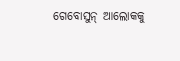ଗେବୋସୁନ୍ ଆଲୋକକୁ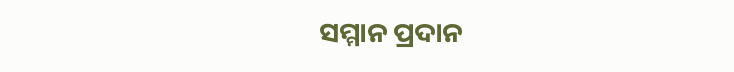ସମ୍ମାନ ପ୍ରଦାନ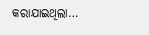କରାଯାଇଥିଲା…